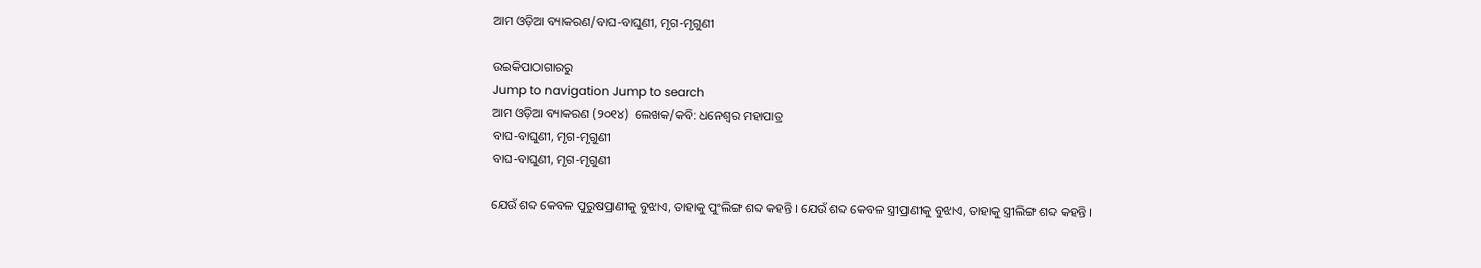ଆମ ଓଡ଼ିଆ ବ୍ୟାକରଣ/ବାଘ-ବାଘୁଣୀ, ମୃଗ-ମୃଗୁଣୀ

ଉଇକିପାଠାଗାର‌ରୁ
Jump to navigation Jump to search
ଆମ ଓଡ଼ିଆ ବ୍ୟାକରଣ (୨୦୧୪)  ଲେଖକ/କବି: ଧନେଶ୍ୱର ମହାପାତ୍ର
ବାଘ-ବାଘୁଣୀ, ମୃଗ-ମୃଗୁଣୀ
ବାଘ-ବାଘୁଣୀ, ମୃଗ-ମୃଗୁଣୀ

ଯେଉଁ ଶବ୍ଦ କେବଳ ପୁରୁଷପ୍ରାଣୀକୁ ବୁଝାଏ, ତାହାକୁ ପୁଂଲିଙ୍ଗ ଶବ୍ଦ କହନ୍ତି । ଯେଉଁ ଶବ୍ଦ କେବଳ ସ୍ତ୍ରୀପ୍ରାଣୀକୁ ବୁଝାଏ, ତାହାକୁ ସ୍ତ୍ରୀଲିଙ୍ଗ ଶବ୍ଦ କହନ୍ତି ।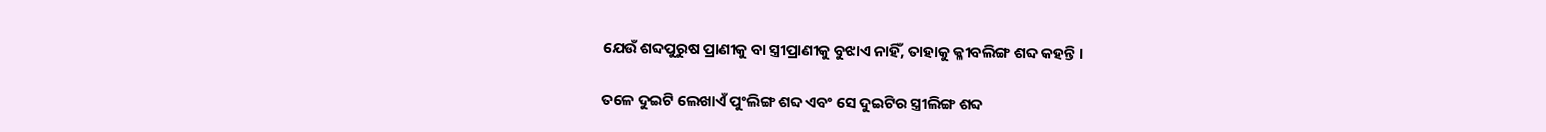ଯେଉଁ ଶବ୍ଦପୁରୁଷ ପ୍ରାଣୀକୁ ବା ସ୍ତ୍ରୀପ୍ରାଣୀକୁ ବୁଝାଏ ନାହିଁ, ତାହାକୁ କ୍ଳୀବଲିଙ୍ଗ ଶବ୍ଦ କହନ୍ତି ।

ତଳେ ଦୁଇଟି ଲେଖାଏଁ ପୁଂଲିଙ୍ଗ ଶବ୍ଦ ଏବଂ ସେ ଦୁଇଟିର ସ୍ତ୍ରୀଲିଙ୍ଗ ଶବ୍ଦ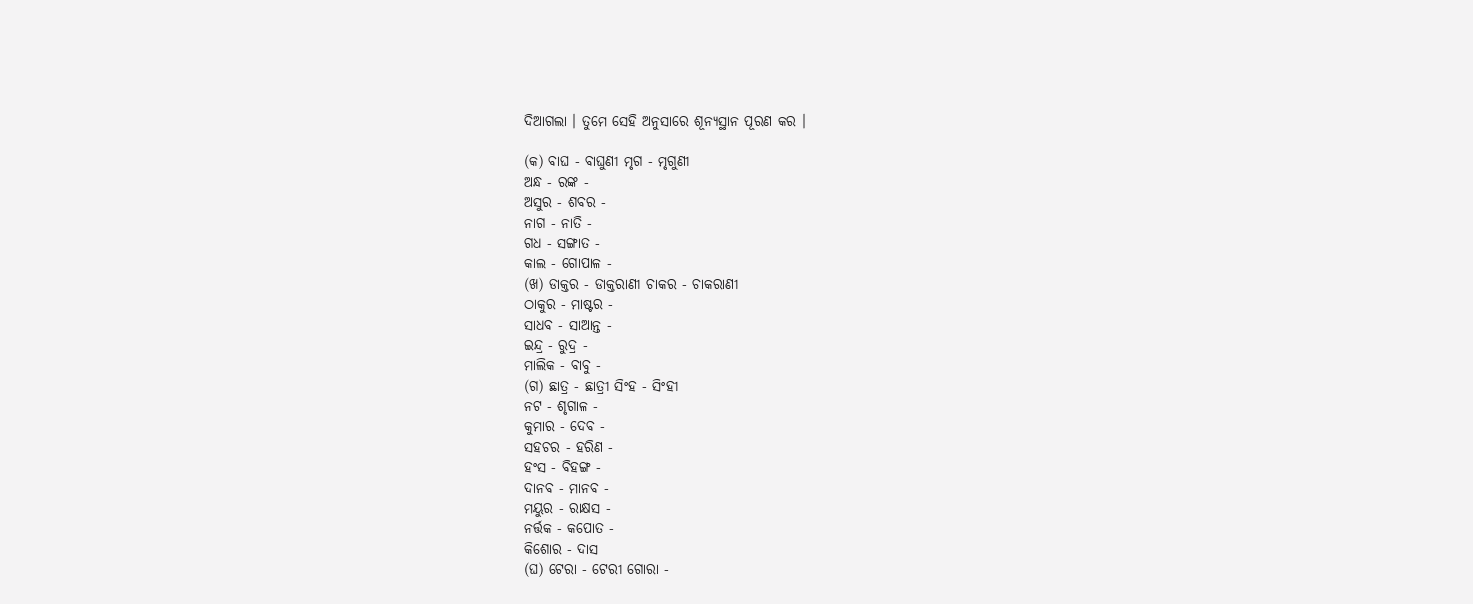ଦିଆଗଲା । ତୁମେ ସେହି ଅନୁସାରେ ଶୂନ୍ୟସ୍ଥାନ ପୂରଣ କର ।

(କ) ବାଘ - ବାଘୁଣୀ ମୃଗ - ମୃଗୁଣୀ
ଅନ୍ଧ - ରଙ୍କ -
ଅସୁର - ଶବର -
ନାଗ - ନାତି -
ଗଧ - ସଙ୍ଗାତ -
କାଲ - ଗୋପାଳ -
(ଖ) ଡାକ୍ତର - ଡାକ୍ତରାଣୀ ଚାକର - ଚାକରାଣୀ
ଠାକୁର - ମାଷ୍ଟର -
ସାଧବ - ସାଆନ୍ତ -
ଇନ୍ଦ୍ର - ରୁଦ୍ର -
ମାଲିକ - ବାବୁ -
(ଗ) ଛାତ୍ର - ଛାତ୍ରୀ ସିଂହ - ସିଂହୀ
ନଟ - ଶୃଗାଳ -
କୁମାର - ଦେବ -
ସହଚର - ହରିଣ -
ହଂସ - ବିହଙ୍ଗ -
ଦାନବ - ମାନବ -
ମୟୁର - ରାକ୍ଷସ -
ନର୍ତ୍ତକ - କପୋତ -
କିଶୋର - ଦାସ
(ଘ) ଟେରା - ଟେରୀ ଗୋରା -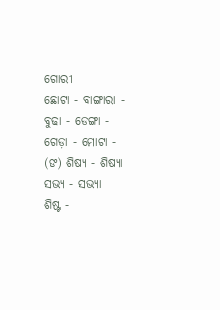ଗୋରୀ
ଛୋଟା - ବାଙ୍ଗାରା -
ବୁଢା - ଡେଙ୍ଗା -
ଗେଡ଼ା - ମୋଟା -
(ଙ) ଶିଷ୍ୟ - ଶିଷ୍ୟା ସଭ୍ୟ - ସଭ୍ୟା
ଶିଷ୍ଟ -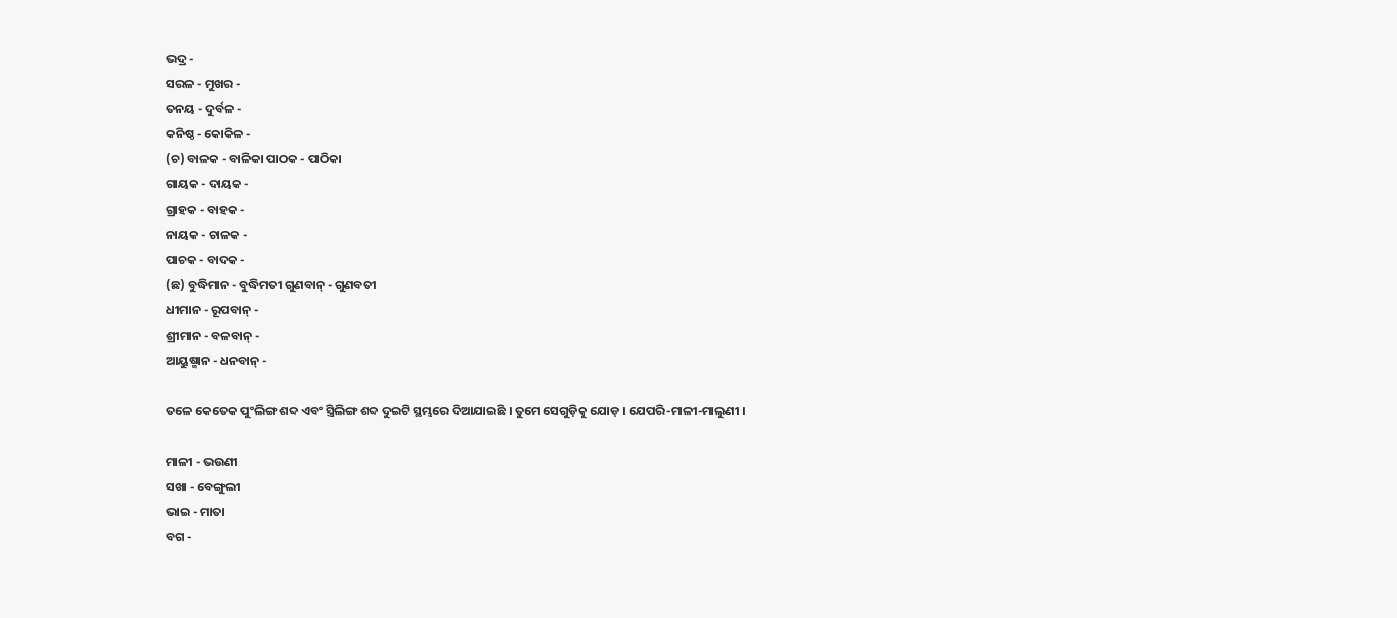ଭଦ୍ର -
ସରଳ - ମୁଖର -
ତନୟ - ଦୁର୍ବଳ -
କନିଷ୍ଠ - କୋକିଳ -
(ଚ) ବାଳକ - ବାଳିକା ପାଠକ - ପାଠିକା
ଗାୟକ - ଦାୟକ -
ଗ୍ରାହକ - ବାହକ -
ନାୟକ - ଚାଳକ -
ପାଚକ - ବାଦକ -
(ଛ) ବୁଦ୍ଧିମାନ - ବୁଦ୍ଧିମତୀ ଗୁଣବାନ୍ - ଗୁଣବତୀ
ଧୀମାନ - ରୂପବାନ୍ -
ଶ୍ରୀମାନ - ବଳବାନ୍ -
ଆୟୁଷ୍ମାନ - ଧନବାନ୍ -

ତଳେ କେତେକ ପୁଂଲିଙ୍ଗ ଶବ୍ଦ ଏବଂ ସ୍ତ୍ରିଲିଙ୍ଗ ଶବ୍ଦ ଦୁଇଟି ସ୍ଥମ୍ଭରେ ଦିଆଯାଇଛି । ତୁମେ ସେଗୁଡ଼ିକୁ ଯୋଡ଼ । ଯେପରି-ମାଳୀ-ମାଲୁଣୀ ।

ମାଳୀ - ଭଉଣୀ
ସଖା - ବେଙ୍ଗୁଲୀ
ଭାଇ - ମାତା
ବଗ -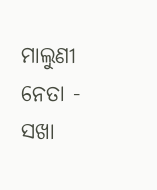ମାଲୁଣୀ
ନେତା - ସଖା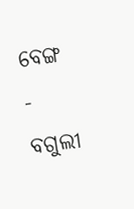ବେଙ୍ଗ - ବଗୁଲୀ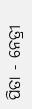ପିତା - ନେତ୍ରୀ